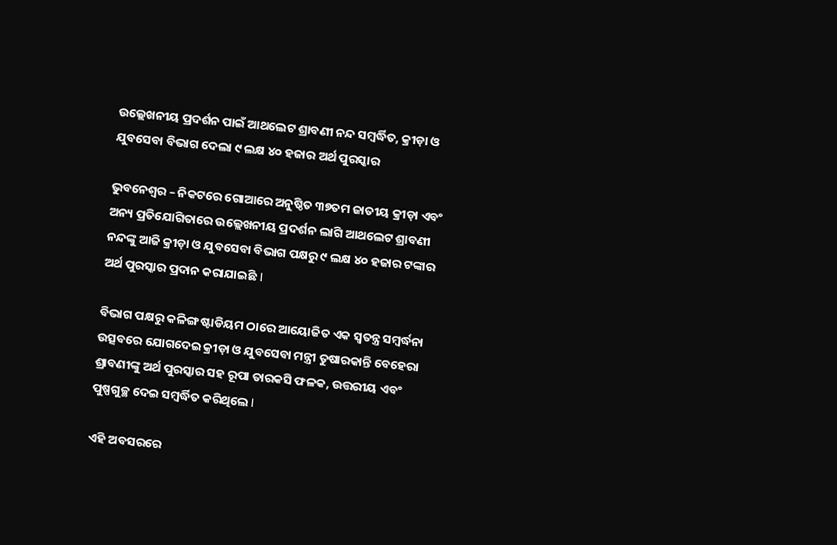ଉଲ୍ଲେଖନୀୟ ପ୍ରଦର୍ଶନ ପାଇଁ ଆଥଲେଟ ଶ୍ରାବଣୀ ନନ୍ଦ ସମ୍ବର୍ଦ୍ଧିତ, କ୍ରୀଡ଼ା ଓ ଯୁବସେବା ବିଭାଗ ଦେଲା ୯ ଲକ୍ଷ ୪୦ ହଜାର ଅର୍ଥ ପୁରସ୍କାର

ଭୁବନେଶ୍ୱର – ନିକଟରେ ଗୋଆରେ ଅନୁଷ୍ଠିତ ୩୭ତମ ଜାତୀୟ କ୍ରୀଡ଼ା ଏବଂ ଅନ୍ୟ ପ୍ରତିଯୋଗିତାରେ ଉଲ୍ଲେଖନୀୟ ପ୍ରଦର୍ଶନ ଲାଗି ଆଥଲେଟ ଶ୍ରାବଣୀ ନନ୍ଦଙ୍କୁ ଆଜି କ୍ରୀଡ଼ା ଓ ଯୁବସେବା ବିଭାଗ ପକ୍ଷରୁ ୯ ଲକ୍ଷ ୪୦ ହଜାର ଟଙ୍କାର ଅର୍ଥ ପୁରସ୍କାର ପ୍ରଦାନ କରାଯାଇଛି I

ବିଭାଗ ପକ୍ଷରୁ କଳିଙ୍ଗ ଷ୍ଟାଡିୟମ ଠାରେ ଆୟୋଜିତ ଏକ ସ୍ୱତନ୍ତ୍ର ସମ୍ବର୍ଦ୍ଧନା ଉତ୍ସବରେ ଯୋଗଦେଇ କ୍ରୀଡ଼ା ଓ ଯୁବସେବା ମନ୍ତ୍ରୀ ତୁଷାରକାନ୍ତି ବେହେରା ଶ୍ରାବଣୀଙ୍କୁ ଅର୍ଥ ପୁରସ୍କାର ସହ ରୂପା ତାରକସି ଫଳକ, ଉତ୍ତରୀୟ ଏବଂ ପୁଷ୍ପଗୁଚ୍ଛ ଦେଇ ସମ୍ବର୍ଦ୍ଧିତ କରିଥିଲେ I

ଏହି ଅବସରରେ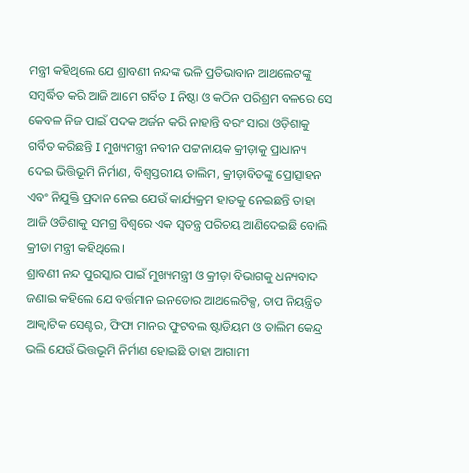ମନ୍ତ୍ରୀ କହିଥିଲେ ଯେ ଶ୍ରାବଣୀ ନନ୍ଦଙ୍କ ଭଳି ପ୍ରତିଭାବାନ ଆଥଲେଟଙ୍କୁ ସମ୍ବର୍ଦ୍ଧିତ କରି ଆଜି ଆମେ ଗର୍ବିତ I ନିଷ୍ଠା ଓ କଠିନ ପରିଶ୍ରମ ବଳରେ ସେ କେବଳ ନିଜ ପାଇଁ ପଦକ ଅର୍ଜନ କରି ନାହାନ୍ତି ବରଂ ସାରା ଓଡ଼ିଶାକୁ ଗର୍ବିତ କରିଛନ୍ତି I ମୁଖ୍ୟମନ୍ତ୍ରୀ ନବୀନ ପଟ୍ଟନାୟକ କ୍ରୀଡ଼ାକୁ ପ୍ରାଧାନ୍ୟ ଦେଇ ଭିତ୍ତିଭୂମି ନିର୍ମାଣ, ବିଶ୍ୱସ୍ତରୀୟ ତାଲିମ, କ୍ରୀଡ଼ାବିତଙ୍କୁ ପ୍ରୋତ୍ସାହନ ଏବଂ ନିଯୁକ୍ତି ପ୍ରଦାନ ନେଇ ଯେଉଁ କାର୍ଯ୍ୟକ୍ରମ ହାତକୁ ନେଇଛନ୍ତି ତାହା ଆଜି ଓଡିଶାକୁ ସମଗ୍ର ବିଶ୍ୱରେ ଏକ ସ୍ୱତନ୍ତ୍ର ପରିଚୟ ଆଣିଦେଇଛି ବୋଲି କ୍ରୀଡା ମନ୍ତ୍ରୀ କହିଥିଲେ।
ଶ୍ରାବଣୀ ନନ୍ଦ ପୁରସ୍କାର ପାଇଁ ମୁଖ୍ୟମନ୍ତ୍ରୀ ଓ କ୍ରୀଡ଼ା ବିଭାଗକୁ ଧନ୍ୟବାଦ ଜଣାଇ କହିଲେ ଯେ ବର୍ତ୍ତମାନ ଇନଡୋର ଆଥଲେଟିକ୍ସ, ତାପ ନିୟନ୍ତ୍ରିତ ଆକ୍ଵାଟିକ ସେଣ୍ଟର, ଫିଫା ମାନର ଫୁଟବଲ ଷ୍ଟାଡିୟମ ଓ ତାଲିମ କେନ୍ଦ୍ର ଭଲି ଯେଉଁ ଭିତ୍ତଭୂମି ନିର୍ମାଣ ହୋଇଛି ତାହା ଆଗାମୀ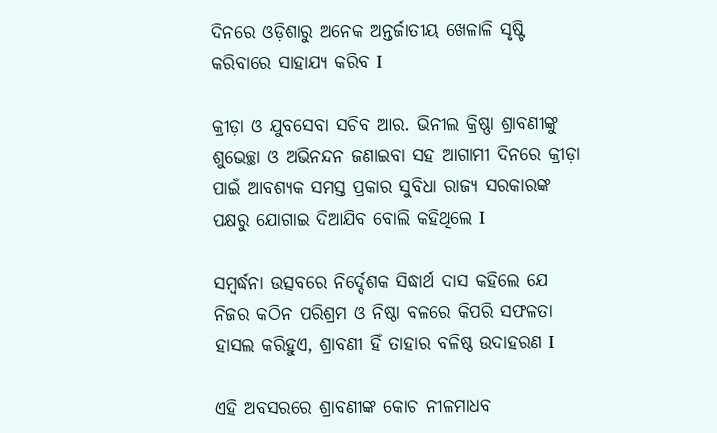ଦିନରେ ଓଡ଼ିଶାରୁ ଅନେକ ଅନ୍ତର୍ଜାତୀୟ ଖେଳାଳି ସୃଷ୍ଟି କରିବାରେ ସାହାଯ୍ୟ କରିବ I

କ୍ରୀଡ଼ା ଓ ଯୁବସେବା ସଚିବ ଆର. ଭିନୀଲ କ୍ରିଷ୍ଣା ଶ୍ରାବଣୀଙ୍କୁ ଶୁଭେଚ୍ଛା ଓ ଅଭିନନ୍ଦନ ଜଣାଇବା ସହ ଆଗାମୀ ଦିନରେ କ୍ରୀଡ଼ା ପାଇଁ ଆବଶ୍ୟକ ସମସ୍ତ ପ୍ରକାର ସୁବିଧା ରାଜ୍ୟ ସରକାରଙ୍କ ପକ୍ଷରୁ ଯୋଗାଇ ଦିଆଯିବ ବୋଲି କହିଥିଲେ I

ସମ୍ବର୍ଦ୍ଧନା ଉତ୍ସବରେ ନିର୍ଦ୍ଦେଶକ ସିଦ୍ଧାର୍ଥ ଦାସ କହିଲେ ଯେ ନିଜର କଠିନ ପରିଶ୍ରମ ଓ ନିଷ୍ଠା ବଳରେ କିପରି ସଫଳତା ହାସଲ କରିହୁଏ, ଶ୍ରାବଣୀ ହିଁ ତାହାର ବଳିଷ୍ଠ ଉଦାହରଣ I

ଏହି ଅବସରରେ ଶ୍ରାବଣୀଙ୍କ କୋଚ ନୀଳମାଧବ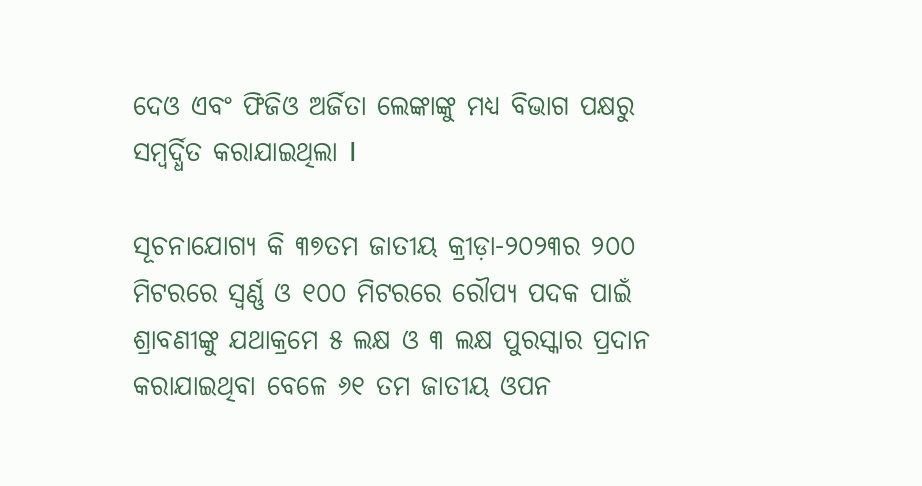ଦେଓ ଏବଂ ଫିଜିଓ ଅର୍ଜିତା ଲେଙ୍କାଙ୍କୁ ମଧ୍ୟ ବିଭାଗ ପକ୍ଷରୁ ସମ୍ବର୍ଦ୍ଧିତ କରାଯାଇଥିଲା I

ସୂଚନାଯୋଗ୍ୟ କି ୩୭ତମ ଜାତୀୟ କ୍ରୀଡ଼ା-୨୦୨୩ର ୨୦୦ ମିଟରରେ ସ୍ବର୍ଣ୍ଣ ଓ ୧୦୦ ମିଟରରେ ରୌପ୍ୟ ପଦକ ପାଇଁ ଶ୍ରାବଣୀଙ୍କୁ ଯଥାକ୍ରମେ ୫ ଲକ୍ଷ ଓ ୩ ଲକ୍ଷ ପୁରସ୍କାର ପ୍ରଦାନ କରାଯାଇଥିବା ବେଳେ ୬୧ ତମ ଜାତୀୟ ଓପନ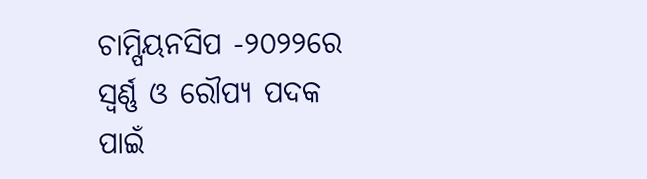ଚାମ୍ପିୟନସିପ -୨୦୨୨ରେ ସ୍ବର୍ଣ୍ଣ ଓ ରୌପ୍ୟ ପଦକ ପାଇଁ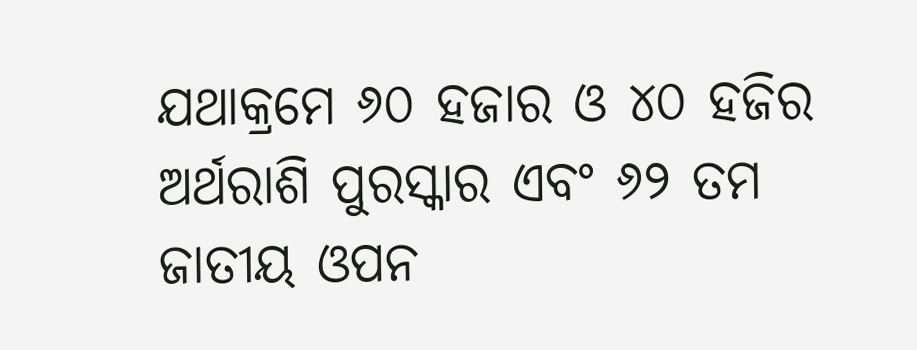ଯଥାକ୍ରମେ ୬୦ ହଜାର ଓ ୪୦ ହଜିର ଅର୍ଥରାଶି ପୁରସ୍କାର ଏବଂ ୬୨ ତମ ଜାତୀୟ ଓପନ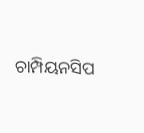ଚାମ୍ପିୟନସିପ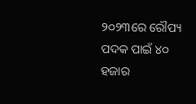୨୦୨୩ରେ ରୌପ୍ୟ ପଦକ ପାଇଁ ୪୦ ହଜାର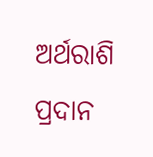ଅର୍ଥରାଶି ପ୍ରଦାନ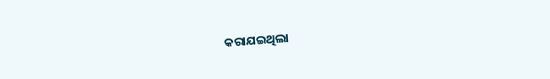କରାଯଇଥିଲା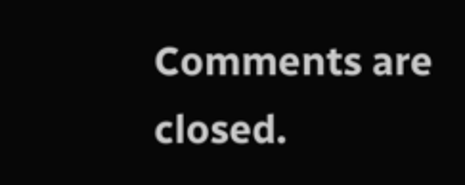Comments are closed.